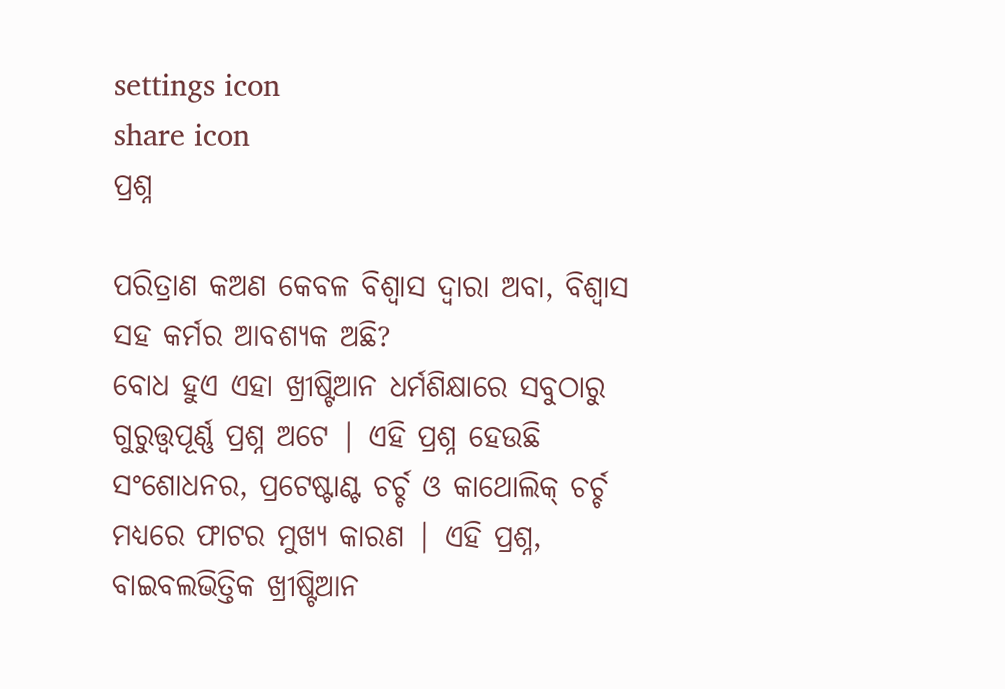settings icon
share icon
ପ୍ରଶ୍ନ

ପରିତ୍ରାଣ କଅଣ କେବଳ ବିଶ୍ଵାସ ଦ୍ଵାରା ଅବା, ବିଶ୍ଵାସ ସହ କର୍ମର ଆବଶ୍ୟକ ଅଛି?
ବୋଧ ହୁଏ ଏହା ଖ୍ରୀଷ୍ଟିଆନ ଧର୍ମଶିକ୍ଷାରେ ସବୁଠାରୁ ଗୁରୁତ୍ତ୍ଵପୂର୍ଣ୍ଣ ପ୍ରଶ୍ନ ଅଟେ | ଏହି ପ୍ରଶ୍ନ ହେଉଛି ସଂଶୋଧନର, ପ୍ରଟେଷ୍ଟାଣ୍ଟ ଚର୍ଚ୍ଚ ଓ କାଥୋଲିକ୍ ଚର୍ଚ୍ଚ ମଧ୍ୟରେ ଫାଟର ମୁଖ୍ୟ କାରଣ | ଏହି ପ୍ରଶ୍ନ, ବାଇବଲଭିତ୍ତିକ ଖ୍ରୀଷ୍ଟିଆନ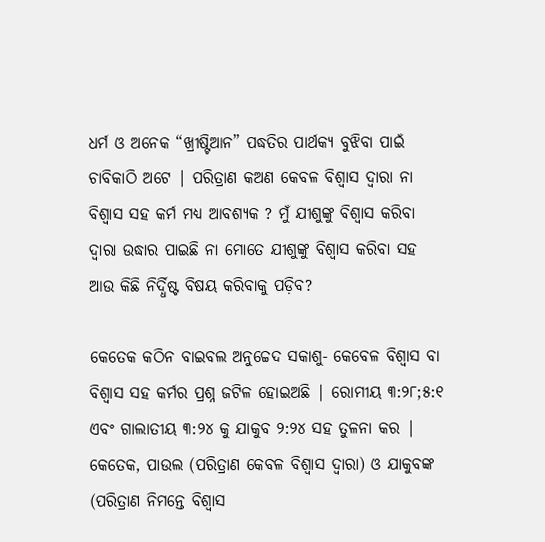ଧର୍ମ ଓ ଅନେକ “ଖ୍ରୀଷ୍ଟିଆନ” ପଦ୍ଧତିର ପାର୍ଥକ୍ୟ ବୁଝିବା ପାଇଁ ଚାବିକାଠି ଅଟେ | ପରିତ୍ରାଣ କଅଣ କେବଳ ବିଶ୍ଵାସ ଦ୍ଵାରା ନା ବିଶ୍ଵାସ ସହ କର୍ମ ମଧ୍ୟ ଆବଶ୍ୟକ ? ମୁଁ ଯୀଶୁଙ୍କୁ ବିଶ୍ଵାସ କରିବା ଦ୍ଵାରା ଉଦ୍ଧାର ପାଇଛି ନା ମୋତେ ଯୀଶୁଙ୍କୁ ବିଶ୍ଵାସ କରିବା ସହ ଆଉ କିଛି ନିର୍ଦ୍ଧିଷ୍ଟ ବିଷୟ କରିବାକୁ ପଡ଼ିବ?

କେତେକ କଠିନ ବାଇବଲ ଅନୁଚ୍ଚେଦ ସକାଶୁ- କେବେଳ ବିଶ୍ଵାସ ବା ବିଶ୍ଵାସ ସହ କର୍ମର ପ୍ରଶ୍ନ ଜଟିଳ ହୋଇଅଛି | ରୋମୀୟ ୩:୨୮;୫:୧ ଏବଂ ଗାଲାତୀୟ ୩:୨୪ କୁ ଯାକୁବ ୨:୨୪ ସହ ତୁଳନା କର | କେତେକ, ପାଉଲ (ପରିତ୍ରାଣ କେବଳ ବିଶ୍ଵାସ ଦ୍ଵାରା) ଓ ଯାକୁବଙ୍କ (ପରିତ୍ରାଣ ନିମନ୍ତେ ବିଶ୍ଵାସ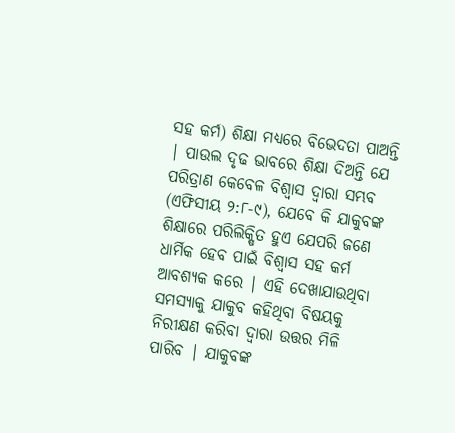ସହ କର୍ମ) ଶିକ୍ଷା ମଧ୍ୟରେ ବିଭେଦତା ପାଅନ୍ତି | ପାଉଲ ଦୃଢ ଭାବରେ ଶିକ୍ଷା ଦିଅନ୍ତି ଯେ ପରିତ୍ରାଣ କେବେଳ ବିଶ୍ଵାସ ଦ୍ଵାରା ସମ୍ଭବ (ଏଫିସୀୟ ୨:୮-୯), ଯେବେ କି ଯାକୁବଙ୍କ ଶିକ୍ଷାରେ ପରିଲିକ୍ଷିତ ହୁଏ ଯେପରି ଜଣେ ଧାର୍ମିକ ହେବ ପାଇଁ ବିଶ୍ଵାସ ସହ କର୍ମ ଆବଶ୍ୟକ କରେ | ଏହି ଦେଖାଯାଉଥିବା ସମସ୍ୟାକୁ ଯାକୁବ କହିଥିବା ବିଷୟକୁ ନିରୀକ୍ଷଣ କରିବା ଦ୍ଵାରା ଉତ୍ତର ମିଳି ପାରିବ | ଯାକୁବଙ୍କ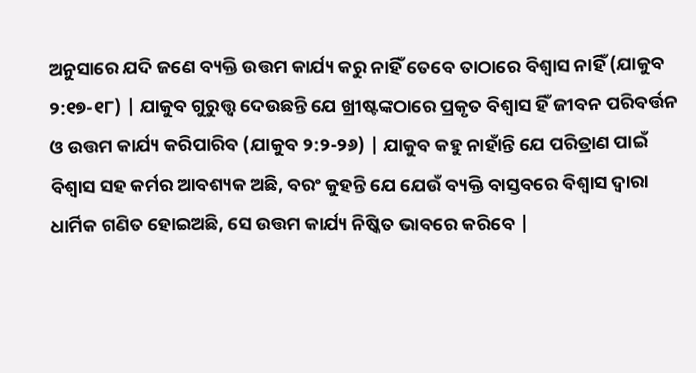ଅନୁସାରେ ଯଦି ଜଣେ ବ୍ୟକ୍ତି ଉତ୍ତମ କାର୍ଯ୍ୟ କରୁ ନାହିଁ ତେବେ ତାଠାରେ ବିଶ୍ଵାସ ନାହିଁ (ଯାକୁବ ୨:୧୭-୧୮) | ଯାକୁବ ଗୁରୁତ୍ତ୍ଵ ଦେଉଛନ୍ତି ଯେ ଖ୍ରୀଷ୍ଟଙ୍କଠାରେ ପ୍ରକୃତ ବିଶ୍ଵାସ ହିଁ ଜୀବନ ପରିବର୍ତ୍ତନ ଓ ଉତ୍ତମ କାର୍ଯ୍ୟ କରିପାରିବ (ଯାକୁବ ୨:୨-୨୬) | ଯାକୁବ କହୁ ନାହାଁନ୍ତି ଯେ ପରିତ୍ରାଣ ପାଇଁ ବିଶ୍ଵାସ ସହ କର୍ମର ଆବଶ୍ୟକ ଅଛି, ବରଂ କୁହନ୍ତି ଯେ ଯେଉଁ ବ୍ୟକ୍ତି ବାସ୍ତବରେ ବିଶ୍ଵାସ ଦ୍ଵାରା ଧାର୍ମିକ ଗଣିତ ହୋଇଅଛି, ସେ ଉତ୍ତମ କାର୍ଯ୍ୟ ନିଷ୍କିତ ଭାବରେ କରିବେ |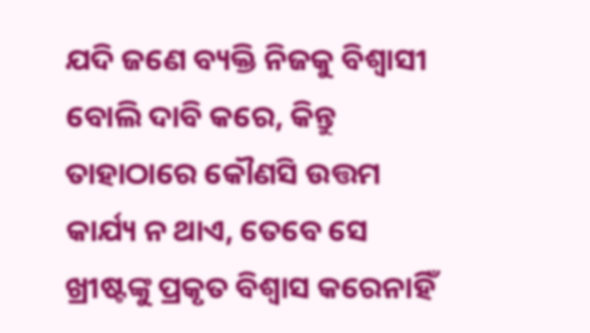ଯଦି ଜଣେ ବ୍ୟକ୍ତି ନିଜକୁ ବିଶ୍ଵାସୀ ବୋଲି ଦାବି କରେ, କିନ୍ତୁ ତାହାଠାରେ କୌଣସି ଉତ୍ତମ କାର୍ଯ୍ୟ ନ ଥାଏ, ତେବେ ସେ ଖ୍ରୀଷ୍ଟଙ୍କୁ ପ୍ରକୃତ ବିଶ୍ଵାସ କରେନାହିଁ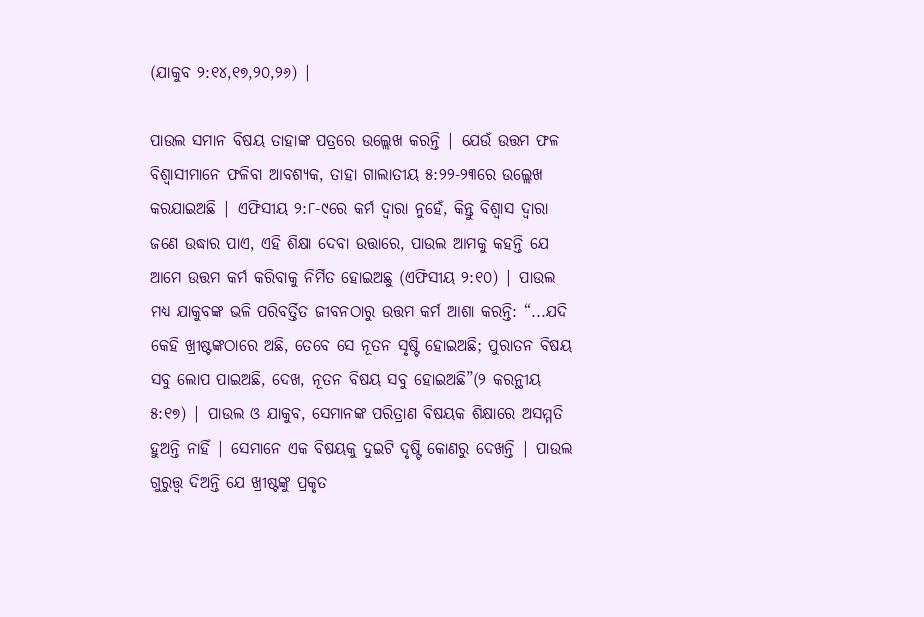(ଯାକୁବ ୨:୧୪,୧୭,୨୦,୨୬) |

ପାଉଲ ସମାନ ବିଷୟ ତାହାଙ୍କ ପତ୍ରରେ ଉଲ୍ଲେଖ କରନ୍ତି | ଯେଉଁ ଉତ୍ତମ ଫଳ ବିଶ୍ଵାସୀମାନେ ଫଳିବା ଆବଶ୍ୟକ, ତାହା ଗାଲାତୀୟ ୫:୨୨-୨୩ରେ ଉଲ୍ଲେଖ କରଯାଇଅଛି | ଏଫିସୀୟ ୨:୮-୯ରେ କର୍ମ ଦ୍ଵାରା ନୁହେଁ, କିନ୍ତୁ ବିଶ୍ଵାସ ଦ୍ଵାରା ଜଣେ ଉଦ୍ଧାର ପାଏ, ଏହି ଶିକ୍ଷା ଦେବା ଉତ୍ତାରେ, ପାଉଲ ଆମକୁ କହନ୍ତି ଯେ ଆମେ ଉତ୍ତମ କର୍ମ କରିବାକୁ ନିର୍ମିତ ହୋଇଅଛୁ (ଏଫିସୀୟ ୨:୧୦) | ପାଉଲ ମଧ୍ୟ ଯାକୁବଙ୍କ ଭଳି ପରିବର୍ତ୍ତିତ ଜୀବନଠାରୁ ଉତ୍ତମ କର୍ମ ଆଶା କରନ୍ତି: “...ଯଦି କେହି ଖ୍ରୀଷ୍ଟଙ୍କଠାରେ ଅଛି, ତେବେ ସେ ନୂତନ ସୃଷ୍ଟି ହୋଇଅଛି; ପୁରାତନ ବିଷୟ ସବୁ ଲୋପ ପାଇଅଛି, ଦେଖ, ନୂତନ ବିଷୟ ସବୁ ହୋଇଅଛି”(୨ କରନ୍ଥୀୟ ୫:୧୭) | ପାଉଲ ଓ ଯାକୁବ, ସେମାନଙ୍କ ପରିତ୍ରାଣ ବିଷୟକ ଶିକ୍ଷାରେ ଅସମ୍ମତି ହୁଅନ୍ତି ନାହିଁ | ସେମାନେ ଏକ ବିଷୟକୁ ଦୁଇଟି ଦୃଷ୍ଟି କୋଣରୁ ଦେଖନ୍ତି | ପାଉଲ ଗୁରୁତ୍ତ୍ଵ ଦିଅନ୍ତି ଯେ ଖ୍ରୀଷ୍ଟଙ୍କୁ ପ୍ରକୃତ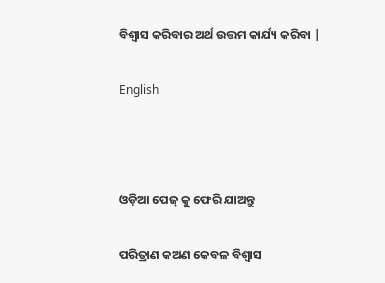ବିଶ୍ଵାସ କରିବାର ଅର୍ଥ ଉତ୍ତମ କାର୍ଯ୍ୟ କରିବା |

English



ଓଡ଼ିଆ ପେଜ୍ କୁ ଫେରି ଯାଅନ୍ତୁ

ପରିତ୍ରାଣ କଅଣ କେବଳ ବିଶ୍ଵାସ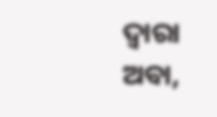ଦ୍ଵାରା ଅବା,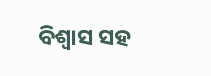ବିଶ୍ଵାସ ସହ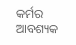କର୍ମର ଆବଶ୍ୟକ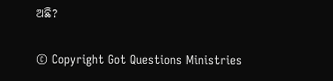ଅଛି?

© Copyright Got Questions Ministries